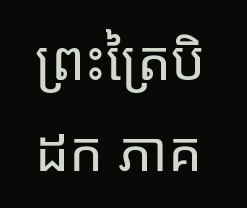ព្រះត្រៃបិដក ភាគ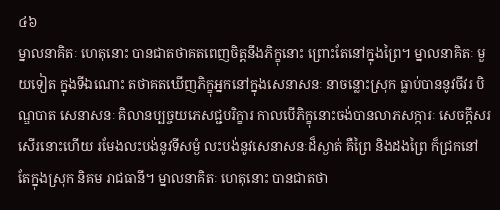៤៦
ម្នាលនាគិតៈ ហេតុនោះ បានជាតថាគតពេញចិត្តនឹងភិក្ខុនោះ ព្រោះតែនៅក្នុងព្រៃ។ ម្នាលនាគិតៈ មួយទៀត ក្នុងទីឯណោះ តថាគតឃើញភិក្ខុអ្នកនៅក្នុងសេនាសនៈ នាចន្លោះស្រុក ធ្លាប់បាននូវចីវរ បិណ្ឌបាត សេនាសនៈ គិលានប្បច្ចយភេសជ្ជបរិក្ខារ កាលបើភិក្ខុនោះចង់បានលាភសក្ការៈ សេចក្តីសរសើរនោះហើយ រមែងលះបង់នូវទីសម្ងំ លះបង់នូវសេនាសនៈដ៏ស្ងាត់ គឺព្រៃ និងដងព្រៃ ក៏ជ្រកនៅតែក្នុងស្រុក និគម រាជធានី។ ម្នាលនាគិតៈ ហេតុនោះ បានជាតថា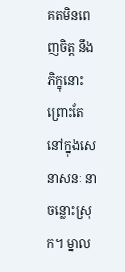គតមិនពេញចិត្ត នឹងភិក្ខុនោះ ព្រោះតែនៅក្នុងសេនាសនៈ នាចន្លោះស្រុក។ ម្នាល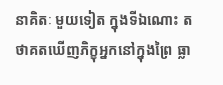នាគិតៈ មួយទៀត ក្នុងទីឯណោះ តថាគតឃើញភិក្ខុអ្នកនៅក្នុងព្រៃ ធ្លា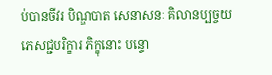ប់បានចីវរ បិណ្ឌបាត សេនាសនៈ គិលានប្បច្ចយភេសជ្ជបរិក្ខារ ភិក្ខុនោះ បន្ទោ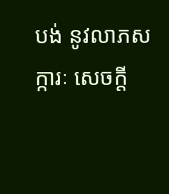បង់ នូវលាភសក្ការៈ សេចក្តី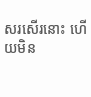សរសើរនោះ ហើយមិន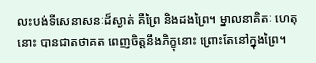លះបង់ទីសេនាសនៈដ៏ស្ងាត់ គឺព្រៃ និងដងព្រៃ។ ម្នាលនាគិតៈ ហេតុនោះ បានជាតថាគត ពេញចិត្តនឹងភិក្ខុនោះ ព្រោះតែនៅក្នុងព្រៃ។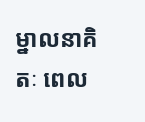ម្នាលនាគិតៈ ពេល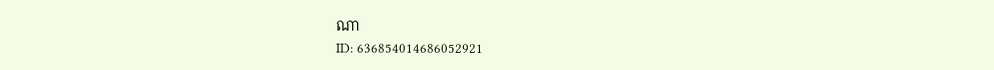ណា
ID: 636854014686052921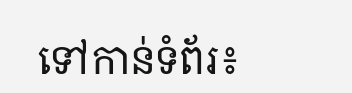ទៅកាន់ទំព័រ៖